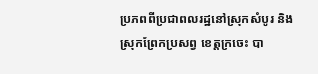ប្រភពពីប្រជាពលរដ្ឋនៅស្រុកសំបូរ និងស្រុកព្រែកប្រសព្វ ខេត្តក្រចេះ បា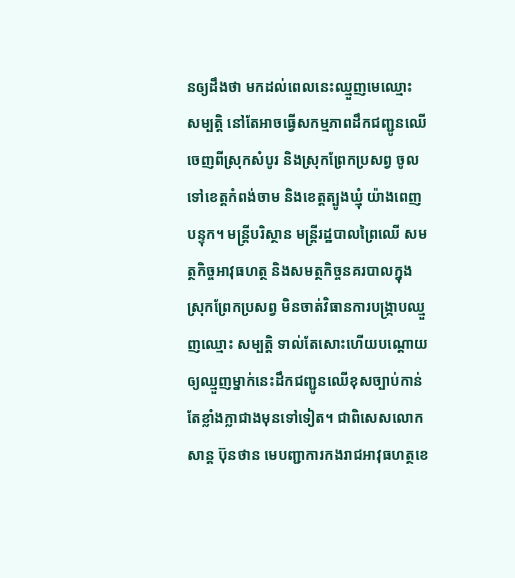នឲ្យដឹងថា មកដល់ពេលនេះឈ្មួញមេឈ្មោះ សម្បត្តិ នៅតែអាចធ្វើសកម្មភាពដឹកជញ្ជូនឈើចេញពីស្រុកសំបូរ និងស្រុកព្រែកប្រសព្វ ចូលទៅខេត្តកំពង់ចាម និងខេត្តត្បូងឃ្មុំ យ៉ាងពេញបន្ទុក។ មន្រ្តីបរិស្ថាន មន្រ្តីរដ្ឋបាលព្រៃឈើ សមត្ថកិច្ចអាវុធហត្ថ និងសមត្ថកិច្ចនគរបាលក្នុងស្រុកព្រែកប្រសព្វ មិនចាត់វិធានការបង្ក្រាបឈ្មួញឈ្មោះ សម្បត្តិ ទាល់តែសោះហើយបណ្ដោយឲ្យឈ្មួញម្នាក់នេះដឹកជញ្ជូនឈើខុសច្បាប់កាន់តែខ្លាំងក្លាជាងមុនទៅទៀត។ ជាពិសេសលោក សាន្ត ប៊ុនថាន មេបញ្ជាការកងរាជអាវុធហត្ថខេ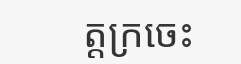ត្តក្រចេះ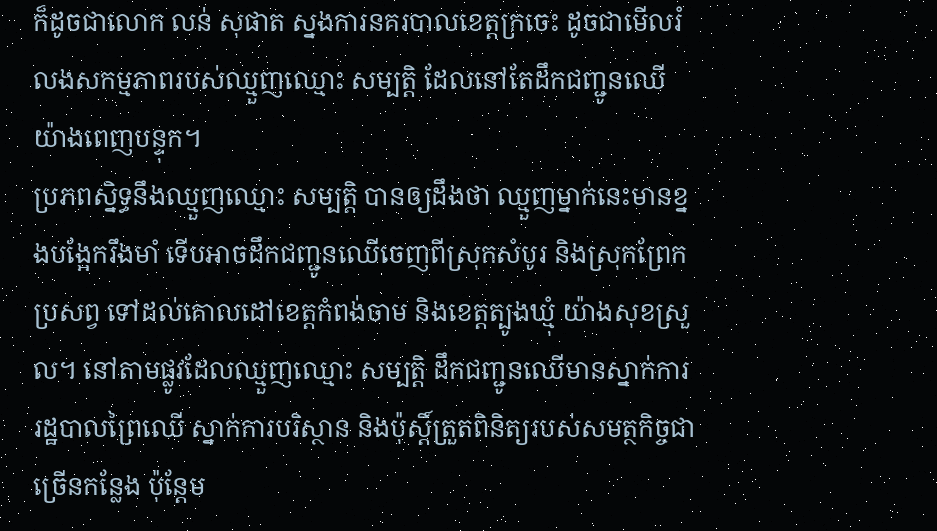ក៏ដូចជាលោក លន់ សុផាត ស្នងការនគរបាលខេត្តក្រចេះ ដូចជាមើលរំលងសកម្មភាពរបស់ឈ្មួញឈ្មោះ សម្បត្តិ ដែលនៅតែដឹកជញ្ជូនឈើយ៉ាងពេញបន្ទុក។
ប្រភពស្និទ្ធនឹងឈ្មួញឈ្មោះ សម្បត្តិ បានឲ្យដឹងថា ឈ្មួញម្នាក់នេះមានខ្នងបង្អែករឹងមាំ ទើបអាចដឹកជញ្ជូនឈើចេញពីស្រុកសំបូរ និងស្រុកព្រែកប្រសព្វ ទៅដល់គោលដៅខេត្តកំពង់ចាម និងខេត្តត្បូងឃ្មុំ យ៉ាងសុខស្រួល។ នៅតាមផ្លូវដែលឈ្មួញឈ្មោះ សម្បត្តិ ដឹកជញ្ជូនឈើមានស្នាក់ការរដ្ឋបាលព្រៃឈើ ស្នាក់ការបរិស្ថាន និងប៉ុស្តិ៍ត្រួតពិនិត្យរបស់សមត្ថកិច្ចជាច្រើនកន្លែង ប៉ុន្តែម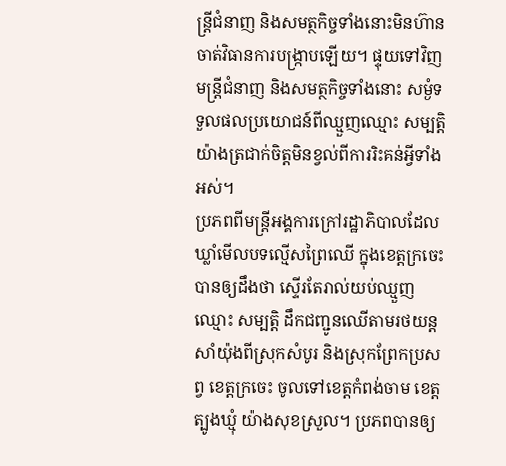ន្រ្តីជំនាញ និងសមត្ថកិច្ចទាំងនោះមិនហ៊ាន ចាត់វិធានការបង្ក្រាបឡើយ។ ផ្ទុយទៅវិញមន្រ្តីជំនាញ និងសមត្ថកិច្ចទាំងនោះ សម្ងំទទួលផលប្រយោជន៍ពីឈ្មួញឈ្មោះ សម្បត្តិ យ៉ាងត្រជាក់ចិត្តមិនខ្វល់ពីការរិះគន់អ្វីទាំងអស់។
ប្រភពពីមន្រ្តីអង្គការក្រៅរដ្ឋាភិបាលដែលឃ្លាំមើលបទល្មើសព្រៃឈើ ក្នុងខេត្តក្រចេះ បានឲ្យដឹងថា ស្ទើរតែរាល់យប់ឈ្មួញឈ្មោះ សម្បត្តិ ដឹកជញ្ជូនឈើតាមរថយន្តសាំយ៉ុងពីស្រុកសំបូរ និងស្រុកព្រែកប្រសព្វ ខេត្តក្រចេះ ចូលទៅខេត្តកំពង់ចាម ខេត្តត្បូងឃ្មុំ យ៉ាងសុខស្រួល។ ប្រភពបានឲ្យ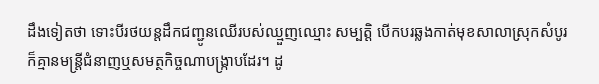ដឹងទៀតថា ទោះបីរថយន្តដឹកជញ្ជូនឈើរបស់ឈ្មួញឈ្មោះ សម្បត្តិ បើកបរឆ្លងកាត់មុខសាលាស្រុកសំបូរ ក៏គ្មានមន្រ្តីជំនាញឬសមត្ថកិច្ចណាបង្ក្រាបដែរ។ ដូ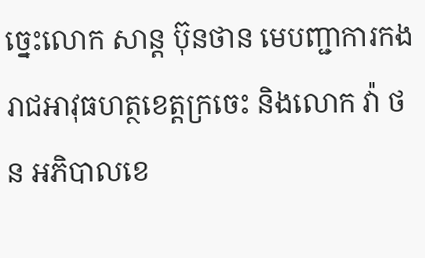ច្នេះលោក សាន្ត ប៊ុនថាន មេបញ្ជាការកងរាជអាវុធហត្ថខេត្តក្រចេះ និងលោក វ៉ា ថន អភិបាលខេ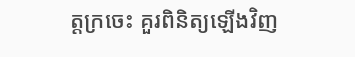ត្តក្រចេះ គួរពិនិត្យឡើងវិញ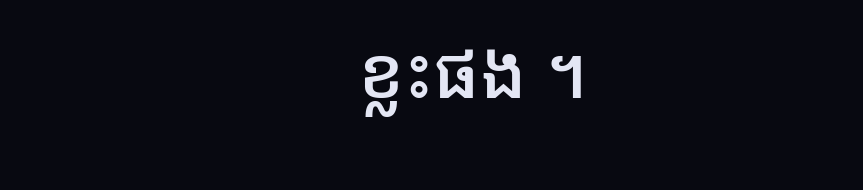ខ្លះផង ។